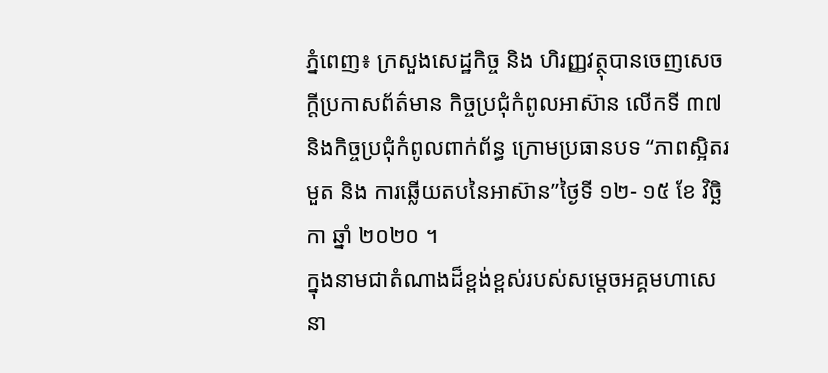ភ្នំពេញ៖ ក្រសួងសេដ្ឋកិច្ច និង ហិរញ្ញវត្ថុបានចេញសេចក្តីប្រកាសព័ត៌មាន កិច្ចប្រជុំកំពូលអាស៊ាន លើកទី ៣៧ និងកិច្ចប្រជុំកំពូលពាក់ព័ន្ធ ក្រោមប្រធានបទ “ភាពស្អិតរមួត និង ការឆ្លើយតបនៃអាស៊ាន”ថ្ងៃទី ១២- ១៥ ខែ វិច្ឆិកា ឆ្នាំ ២០២០ ។
ក្នុងនាមជាតំណាងដ៏ខ្ពង់ខ្ពស់របស់សម្តេចអគ្គមហាសេនា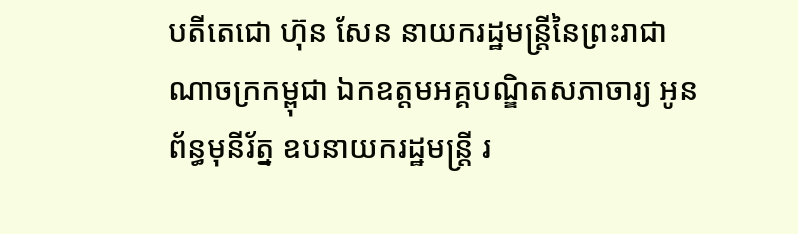បតីតេជោ ហ៊ុន សែន នាយករដ្ឋមន្ត្រីនៃព្រះរាជា ណាចក្រកម្ពុជា ឯកឧត្តមអគ្គបណ្ឌិតសភាចារ្យ អូន ព័ន្ធមុនីរ័ត្ន ឧបនាយករដ្ឋមន្ត្រី រ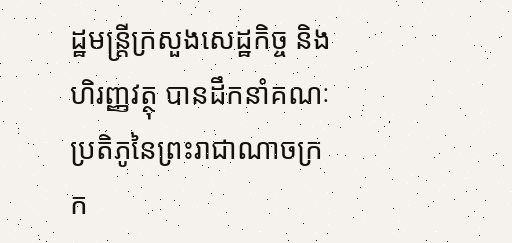ដ្ឋមន្ត្រីក្រសួងសេដ្ឋកិច្ច និង ហិរញ្ញវត្ថុ បានដឹកនាំគណៈប្រតិភូនៃព្រះរាជាណាចក្រក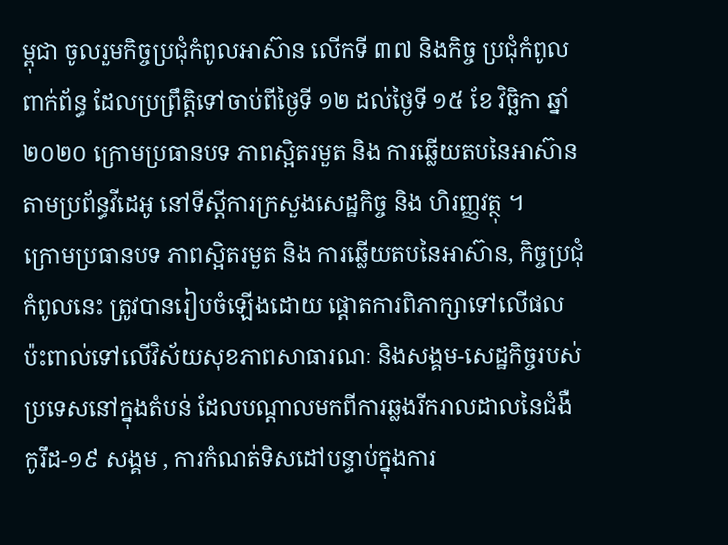ម្ពុជា ចូលរួមកិច្ចប្រជុំកំពូលអាស៊ាន លើកទី ៣៧ និងកិច្ច ប្រជុំកំពូលពាក់ព័ន្ធ ដែលប្រព្រឹត្តិទៅចាប់ពីថ្ងៃទី ១២ ដល់ថ្ងៃទី ១៥ ខែ វិច្ឆិកា ឆ្នាំ ២០២០ ក្រោមប្រធានបទ ភាពស្អិតរមួត និង ការឆ្លើយតបនៃអាស៊ាន តាមប្រព័ន្ធវីដេអូ នៅទីស្តីការក្រសួងសេដ្ឋកិច្ច និង ហិរញ្ញវត្ថុ ។
ក្រោមប្រធានបទ ភាពស្អិតរមួត និង ការឆ្លើយតបនៃអាស៊ាន, កិច្ចប្រជុំកំពូលនេះ ត្រូវបានរៀបចំឡើងដោយ ផ្តោតការពិភាក្សាទៅលើផលប៉ះពាល់ទៅលើវិស័យសុខភាពសាធារណៈ និងសង្គម-សេដ្ឋកិច្ចរបស់ប្រទេសនៅក្នុងតំបន់ ដែលបណ្តាលមកពីការឆ្លងរីករាលដាលនៃជំងឺ កូរឹដ-១៩ សង្គម , ការកំណត់ទិសដៅបន្ទាប់ក្នុងការ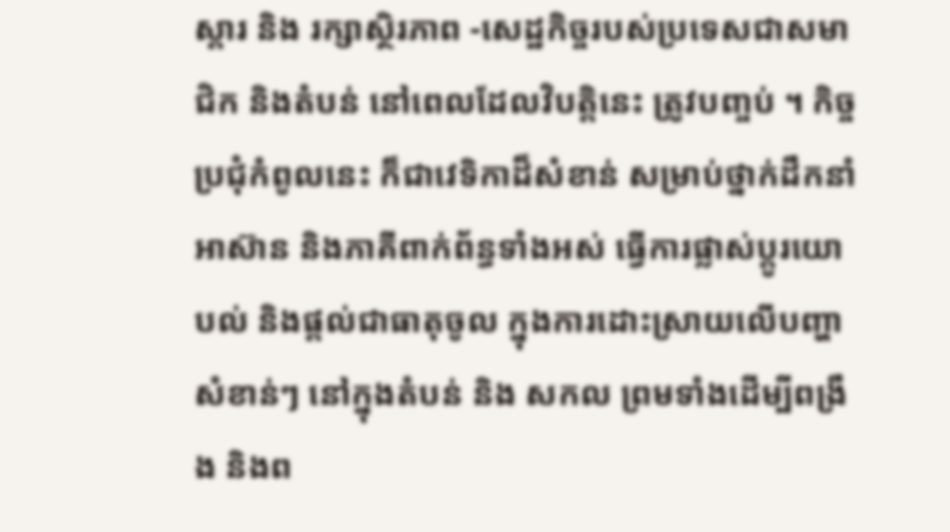ស្តារ និង រក្សាស្ថិរភាព -សេដ្ឋកិច្ចរបស់ប្រទេសជាសមាជិក និងតំបន់ នៅពេលដែលវិបត្តិនេះ ត្រូវបញ្ចប់ ។ កិច្ចប្រជុំកំពូលនេះ ក៏ជាវេទិកាដ៏សំខាន់ សម្រាប់ថ្នាក់ដឹកនាំអាស៊ាន និងភាគីពាក់ព័ន្ធទាំងអស់ ធ្វើការផ្លាស់ប្តូរយោបល់ និងផ្តល់ជាធាតុចូល ក្នុងការដោះស្រាយលើបញ្ហាសំខាន់ៗ នៅក្នុងតំបន់ និង សកល ព្រមទាំងដើម្បីពង្រឹង និងព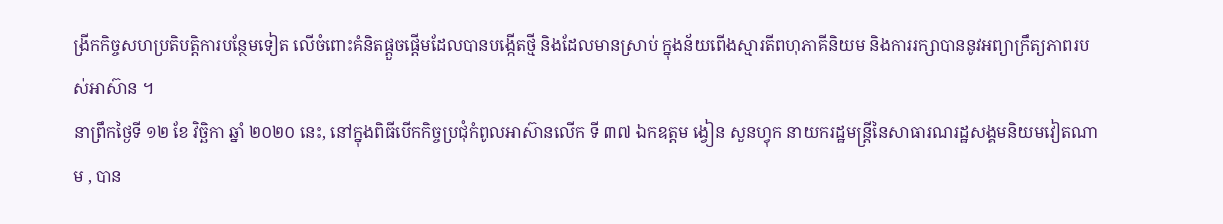ង្រីកកិច្ចសហប្រតិបត្តិការបន្ថែមទៀត លើចំពោះគំនិតផ្តួចផ្តើមដែលបានបង្កើតថ្មី និងដែលមានស្រាប់ ក្នុងន័យពើងស្មារតីពហុភាគីនិយម និងការរក្សាបាននូវអព្យាក្រឹត្យភាពរបស់អាស៊ាន ។
នាព្រឹកថ្ងៃទី ១២ ខែ វិច្ឆិកា ឆ្នាំ ២០២០ នេះ, នៅក្នុងពិធីបើកកិច្ចប្រជុំកំពូលអាស៊ានលើក ទី ៣៧ ឯកឧត្តម ង្វៀន សួនហ្វុក នាយករដ្ឋមន្ត្រីនៃសាធារណរដ្ឋសង្គមនិយមវៀតណាម , បាន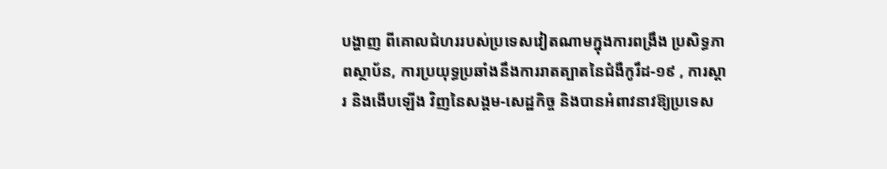បង្ហាញ ពីគោលជំហររបស់ប្រទេសវៀតណាមក្នុងការពង្រឹង ប្រសិទ្ធភាពស្ថាប័ន, ការប្រយុទ្ធប្រឆាំងនឹងការរាតត្បាតនៃជំងឺកូរឹដ-១៩ , ការស្តារ និងងើបឡើង វិញនៃសង្គម-សេដ្ឋកិច្ច និងបានអំពាវនាវឱ្យប្រទេស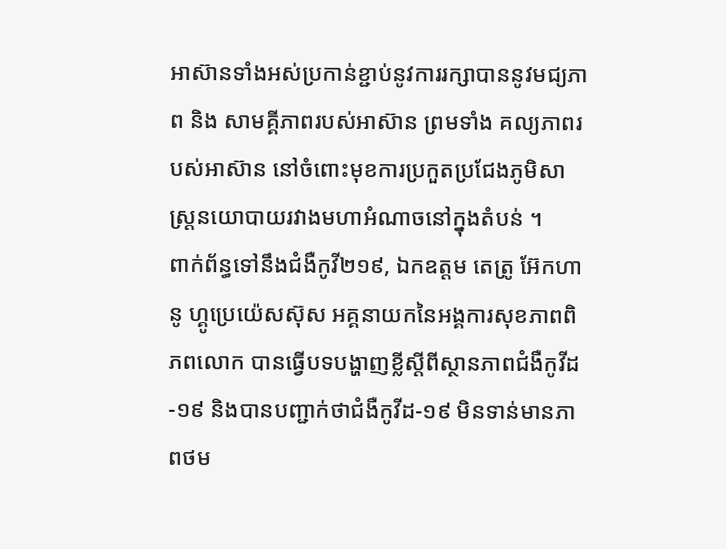អាស៊ានទាំងអស់ប្រកាន់ខ្ជាប់នូវការរក្សាបាននូវមជ្យភាព និង សាមគ្គីភាពរបស់អាស៊ាន ព្រមទាំង គល្យភាពរបស់អាស៊ាន នៅចំពោះមុខការប្រកួតប្រជែងភូមិសាស្ត្រនយោបាយរវាងមហាអំណាចនៅក្នុងតំបន់ ។
ពាក់ព័ន្ធទៅនឹងជំងឺកូវី២១៩, ឯកឧត្តម តេត្រូ អ៊ែកហានូ ហ្គូប្រេយ៉េសស៊ុស អគ្គនាយកនៃអង្គការសុខភាពពិភពលោក បានធ្វើបទបង្ហាញខ្លីស្តីពីស្ថានភាពជំងឺកូវីដ-១៩ និងបានបញ្ជាក់ថាជំងឺកូវីដ-១៩ មិនទាន់មានភាពថម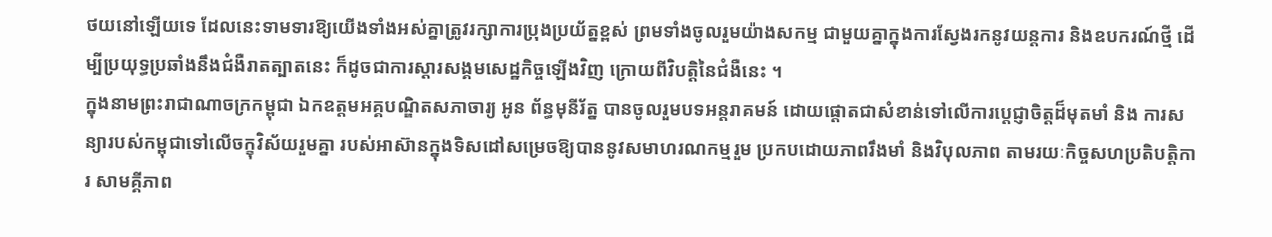ថយនៅឡើយទេ ដែលនេះទាមទារឱ្យយើងទាំងអស់គ្នាត្រូវរក្សាការប្រុងប្រយ័ត្នខ្ពស់ ព្រមទាំងចូលរួមយ៉ាងសកម្ម ជាមួយគ្នាក្នុងការស្វែងរកនូវយន្តការ និងឧបករណ៍ថ្មី ដើម្បីប្រយុទ្ធប្រឆាំងនឹងជំងឺរាតត្បាតនេះ ក៏ដូចជាការស្តារសង្គមសេដ្ឋកិច្ចឡើងវិញ ក្រោយពីវិបត្តិនៃជំងឺនេះ ។
ក្នុងនាមព្រះរាជាណាចក្រកម្ពុជា ឯកឧត្តមអគ្គបណ្ឌិតសភាចារ្យ អូន ព័ន្ធមុនីរ័ត្ន បានចូលរួមបទអន្តរាគមន៍ ដោយផ្តោតជាសំខាន់ទៅលើការប្តេជ្ញាចិត្តដ៏មុតមាំ និង ការសន្យារបស់កម្ពុជាទៅលើចក្ខុវិស័យរួមគ្នា របស់អាស៊ានក្នុងទិសដៅសម្រេចឱ្យបាននូវសមាហរណកម្មរួម ប្រកបដោយភាពរឹងមាំ និងវិបុលភាព តាមរយៈកិច្ចសហប្រតិបត្តិការ សាមគ្គីភាព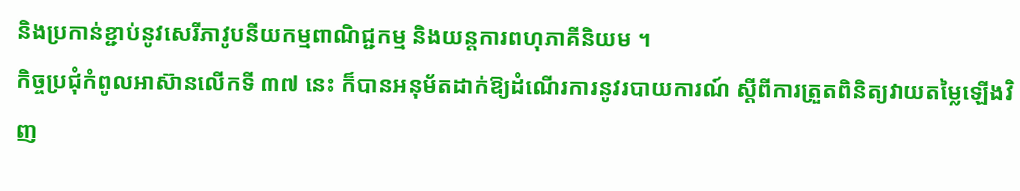និងប្រកាន់ខ្ជាប់នូវសេរីភាវូបនីយកម្មពាណិជ្ជកម្ម និងយន្តការពហុភាគីនិយម ។
កិច្ចប្រជុំកំពូលអាស៊ានលើកទី ៣៧ នេះ ក៏បានអនុម័តដាក់ឱ្យដំណើរការនូវរបាយការណ៍ ស្តីពីការត្រួតពិនិត្យវាយតម្លៃឡើងវិញ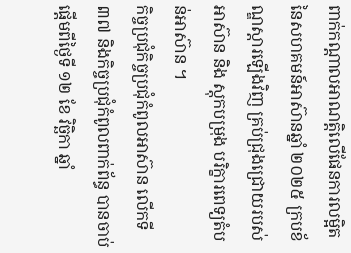ពាក់កណ្តាលអាណត្តិលើផែនការលម្អិតនៃសហគមន៍អាស៊ានឆ្នាំ ២០២៥ ក្របខ័ណ្ឌស្តារឡើងវិញ គ្រប់ជ្រុងជ្រោយរបស់អាស៊ាន និង ស្តុកបម្រុង បរិក្ខារពេទ្យតំបន់អាស៊ាន ។
កិច្ចប្រជុំកិច្ចប្រជុំកំពូលអាស៊ាន លើកទី ៣៧ និងកិច្ចប្រជុំកំពូលពាក់ព័ន្ធ បានចាប់ផ្តើមពីថ្ងៃទី ១២ ខែ វិច្ឆិកា ឆ្នាំ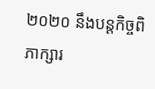២០២០ នឹងបន្តកិច្ចពិភាក្សារ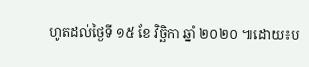ហូតដល់ថ្ងៃទី ១៥ ខែ វិច្ឆិកា ឆ្នាំ ២០២០ ៕ដោយ៖ប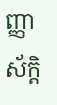ញ្ញាស័ក្តិ